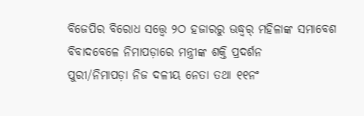ବିଜେପିର ବିରୋଧ ସତ୍ତ୍ୱେ ୨ଠ ହଜାରରୁ ଊଦ୍ଧ୍ୱର୍ ମହିଳାଙ୍କ ସମାବେଶ
ବିବାଦବେଳେ ନିମାପଡ଼ାରେ ମନ୍ତ୍ରୀଙ୍କ ଶକ୍ତି ପ୍ରଦର୍ଶନ
ପୁରୀ/ନିମାପଡ଼ା ନିଜ ଦଳୀୟ ନେତା ତଥା ୧୧ନଂ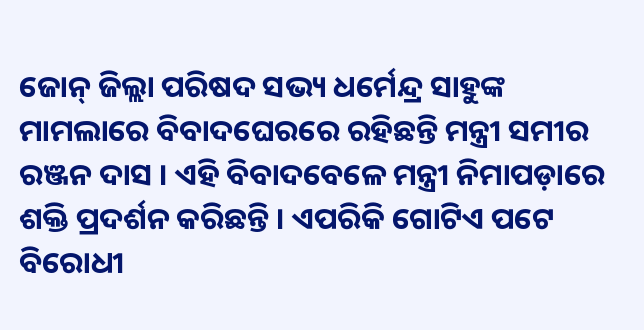ଜୋନ୍ ଜିଲ୍ଲା ପରିଷଦ ସଭ୍ୟ ଧର୍ମେନ୍ଦ୍ର ସାହୁଙ୍କ ମାମଲାରେ ବିବାଦଘେରରେ ରହିଛନ୍ତି ମନ୍ତ୍ରୀ ସମୀର ରଞ୍ଜନ ଦାସ । ଏହି ବିବାଦବେଳେ ମନ୍ତ୍ରୀ ନିମାପଡ଼ାରେ ଶକ୍ତି ପ୍ରଦର୍ଶନ କରିଛନ୍ତି । ଏପରିକି ଗୋଟିଏ ପଟେ ବିରୋଧୀ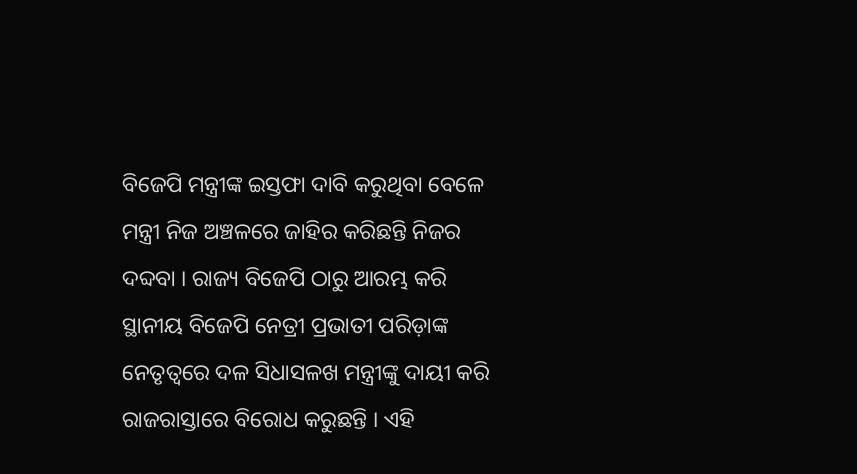ବିଜେପି ମନ୍ତ୍ରୀଙ୍କ ଇସ୍ତଫା ଦାବି କରୁଥିବା ବେଳେ ମନ୍ତ୍ରୀ ନିଜ ଅଞ୍ଚଳରେ ଜାହିର କରିଛନ୍ତି ନିଜର ଦବ୍ଦବା । ରାଜ୍ୟ ବିଜେପି ଠାରୁ ଆରମ୍ଭ କରି ସ୍ଥାନୀୟ ବିଜେପି ନେତ୍ରୀ ପ୍ରଭାତୀ ପରିଡ଼ାଙ୍କ ନେତୃତ୍ୱରେ ଦଳ ସିଧାସଳଖ ମନ୍ତ୍ରୀଙ୍କୁ ଦାୟୀ କରି ରାଜରାସ୍ତାରେ ବିରୋଧ କରୁଛନ୍ତି । ଏହି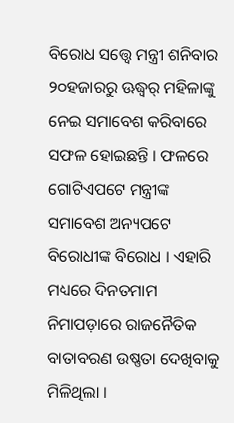ବିରୋଧ ସତ୍ତ୍ୱେ ମନ୍ତ୍ରୀ ଶନିବାର ୨୦ହଜାରରୁ ଊଦ୍ଧ୍ୱର୍ ମହିଳାଙ୍କୁ ନେଇ ସମାବେଶ କରିବାରେ ସଫଳ ହୋଇଛନ୍ତି । ଫଳରେ ଗୋଟିଏପଟେ ମନ୍ତ୍ରୀଙ୍କ ସମାବେଶ ଅନ୍ୟପଟେ ବିରୋଧୀଙ୍କ ବିରୋଧ । ଏହାରି ମଧ୍ୟରେ ଦିନତମାମ ନିମାପଡ଼ାରେ ରାଜନୈତିକ ବାତାବରଣ ଉଷ୍ଣତା ଦେଖିବାକୁ ମିଳିଥିଲା ।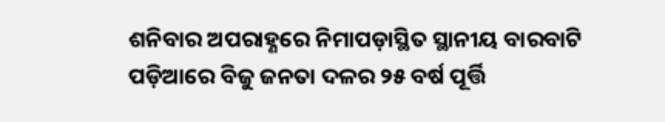ଶନିବାର ଅପରାହ୍ଣରେ ନିମାପଡ଼ାସ୍ଥିତ ସ୍ଥାନୀୟ ବାରବାଟି ପଡ଼ିଆରେ ବିଜୁ ଜନତା ଦଳର ୨୫ ବର୍ଷ ପୂର୍ତ୍ତି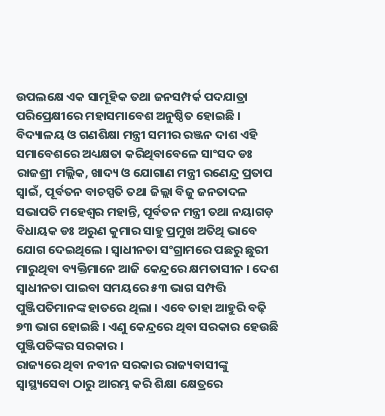ଉପଲକ୍ଷେ ଏକ ସାମୂହିକ ତଥା ଜନସମ୍ପର୍କ ପଦଯାତ୍ରା ପରିପ୍ରେକ୍ଷୀରେ ମହାସମାବେଶ ଅନୁଷ୍ଠିତ ହୋଇଛି । ବିଦ୍ୟାଳୟ ଓ ଗଣଶିକ୍ଷା ମନ୍ତ୍ରୀ ସମୀର ରଞ୍ଜନ ଦାଶ ଏହି ସମାବେଶରେ ଅଧ୍ୟକ୍ଷତା କରିଥିବାବେଳେ ସାଂସଦ ଡଃ ରାଜଶ୍ରୀ ମଲ୍ଲିକ, ଖାଦ୍ୟ ଓ ଯୋଗାଣ ମନ୍ତ୍ରୀ ରଣେନ୍ଦ୍ର ପ୍ରତାପ ସ୍ୱାଇଁ, ପୂର୍ବତନ ବାଚସ୍ପତି ତଥା ଜିଲ୍ଲା ବିଜୁ ଜନତାଦଳ ସଭାପତି ମହେଶ୍ୱର ମହାନ୍ତି, ପୂର୍ବତନ ମନ୍ତ୍ରୀ ତଥା ନୟାଗଡ଼ ବିଧାୟକ ଡଃ ଅରୁଣ କୁମାର ସାହୁ ପ୍ରମୁଖ ଅତିଥି ଭାବେ ଯୋଗ ଦେଇଥିଲେ । ସ୍ୱାଧୀନତା ସଂଗ୍ରାମରେ ପଛରୁ ଛୁରୀ ମାରୁଥିବା ବ୍ୟକ୍ତିମାନେ ଆଜି କେନ୍ଦ୍ରରେ କ୍ଷମତାସୀନ । ଦେଶ ସ୍ୱାଧୀନତା ପାଇବା ସମୟରେ ୫୩ ଭାଗ ସମ୍ପତ୍ତି ପୁଞ୍ଜିପତିମାନଙ୍କ ହାତରେ ଥିଲା । ଏବେ ତାହା ଆହୁରି ବଢ଼ି ୭୩ ଭାଗ ହୋଇଛି । ଏଣୁ କେନ୍ଦ୍ରରେ ଥିବା ସରକାର ହେଉଛି ପୁଞ୍ଜିପତିଙ୍କର ସରକାର ।
ରାଜ୍ୟରେ ଥିବା ନବୀନ ସରକାର ରାଜ୍ୟବାସୀଙ୍କୁ ସ୍ୱାସ୍ଥ୍ୟସେବା ଠାରୁ ଆରମ୍ଭ କରି ଶିକ୍ଷା କ୍ଷେତ୍ରରେ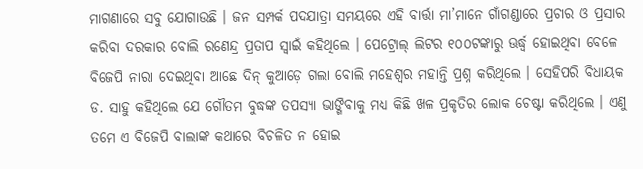ମାଗଣାରେ ସବୁ ଯୋଗାଉଛି । ଜନ ସମ୍ପର୍କ ପଦଯାତ୍ରା ସମୟରେ ଏହି ବାର୍ତ୍ତା ମା’ମାନେ ଗାଁଗଣ୍ଡାରେ ପ୍ରଚାର ଓ ପ୍ରସାର କରିବା ଦରକାର ବୋଲି ରଣେନ୍ଦ୍ର ପ୍ରତାପ ସ୍ୱାଇଁ କହିଥିଲେ । ପେଟ୍ରୋଲ୍ ଲିଟର ୧୦୦ଟଙ୍କାରୁ ଊର୍ଦ୍ଧ୍ୱ ହୋଇଥିବା ବେଳେ ବିଜେପି ନାରା ଦେଇଥିବା ଆଛେ ଦିନ୍ କୁଆଡ଼େ ଗଲା ବୋଲି ମହେଶ୍ୱର ମହାନ୍ତି ପ୍ରଶ୍ନ କରିଥିଲେ । ସେହିପରି ବିଧାୟକ ଡ. ସାହୁ କହିଥିଲେ ଯେ ଗୌତମ ବୁଦ୍ଧଙ୍କ ତପସ୍ୟା ଭାଙ୍ଗିବାକୁ ମଧ୍ୟ କିଛି ଖଳ ପ୍ରକୃତିର ଲୋକ ଚେଷ୍ଟା କରିଥିଲେ । ଏଣୁ ତମେ ଏ ବିଜେପି ବାଲାଙ୍କ କଥାରେ ବିଚଳିତ ନ ହୋଇ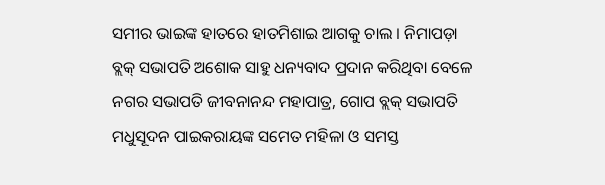ସମୀର ଭାଇଙ୍କ ହାତରେ ହାତମିଶାଇ ଆଗକୁ ଚାଲ । ନିମାପଡ଼ା ବ୍ଲକ୍ ସଭାପତି ଅଶୋକ ସାହୁ ଧନ୍ୟବାଦ ପ୍ରଦାନ କରିଥିବା ବେଳେ ନଗର ସଭାପତି ଜୀବନାନନ୍ଦ ମହାପାତ୍ର, ଗୋପ ବ୍ଲକ୍ ସଭାପତି ମଧୁସୂଦନ ପାଇକରାୟଙ୍କ ସମେତ ମହିଳା ଓ ସମସ୍ତ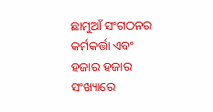ଛାମୁଆଁ ସଂଗଠନର କର୍ମକର୍ତ୍ତା ଏବଂ ହଜାର ହଜାର ସଂଖ୍ୟାରେ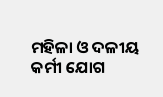ମହିଳା ଓ ଦଳୀୟ କର୍ମୀ ଯୋଗ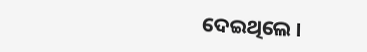ଦେଇଥିଲେ ।